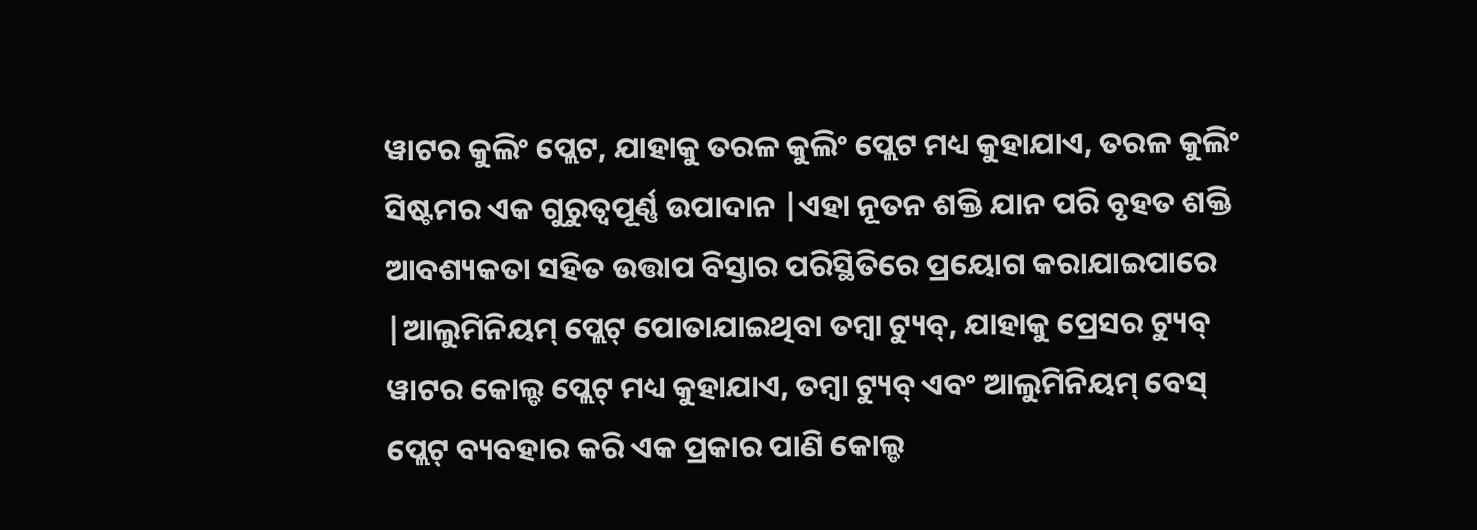ୱାଟର କୁଲିଂ ପ୍ଲେଟ, ଯାହାକୁ ତରଳ କୁଲିଂ ପ୍ଲେଟ ମଧ୍ୟ କୁହାଯାଏ, ତରଳ କୁଲିଂ ସିଷ୍ଟମର ଏକ ଗୁରୁତ୍ୱପୂର୍ଣ୍ଣ ଉପାଦାନ |ଏହା ନୂତନ ଶକ୍ତି ଯାନ ପରି ବୃହତ ଶକ୍ତି ଆବଶ୍ୟକତା ସହିତ ଉତ୍ତାପ ବିସ୍ତାର ପରିସ୍ଥିତିରେ ପ୍ରୟୋଗ କରାଯାଇପାରେ |ଆଲୁମିନିୟମ୍ ପ୍ଲେଟ୍ ପୋତାଯାଇଥିବା ତମ୍ବା ଟ୍ୟୁବ୍, ଯାହାକୁ ପ୍ରେସର ଟ୍ୟୁବ୍ ୱାଟର କୋଲ୍ଡ ପ୍ଲେଟ୍ ମଧ୍ୟ କୁହାଯାଏ, ତମ୍ବା ଟ୍ୟୁବ୍ ଏବଂ ଆଲୁମିନିୟମ୍ ବେସ୍ ପ୍ଲେଟ୍ ବ୍ୟବହାର କରି ଏକ ପ୍ରକାର ପାଣି କୋଲ୍ଡ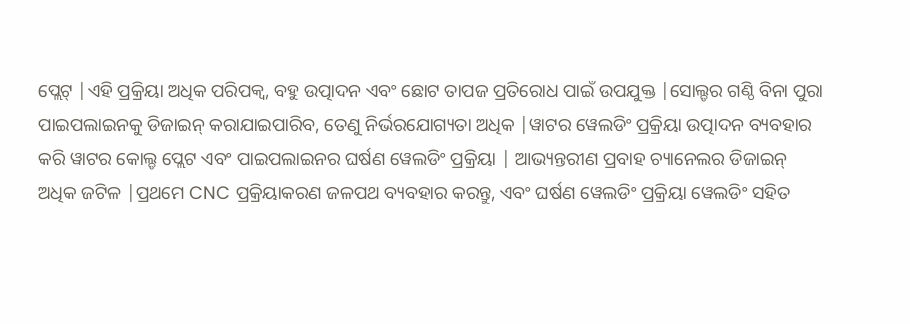ପ୍ଲେଟ୍ |ଏହି ପ୍ରକ୍ରିୟା ଅଧିକ ପରିପକ୍ୱ, ବହୁ ଉତ୍ପାଦନ ଏବଂ ଛୋଟ ତାପଜ ପ୍ରତିରୋଧ ପାଇଁ ଉପଯୁକ୍ତ |ସୋଲ୍ଡର ଗଣ୍ଠି ବିନା ପୁରା ପାଇପଲାଇନକୁ ଡିଜାଇନ୍ କରାଯାଇପାରିବ, ତେଣୁ ନିର୍ଭରଯୋଗ୍ୟତା ଅଧିକ |ୱାଟର ୱେଲଡିଂ ପ୍ରକ୍ରିୟା ଉତ୍ପାଦନ ବ୍ୟବହାର କରି ୱାଟର କୋଲ୍ଡ ପ୍ଲେଟ ଏବଂ ପାଇପଲାଇନର ଘର୍ଷଣ ୱେଲଡିଂ ପ୍ରକ୍ରିୟା | ଆଭ୍ୟନ୍ତରୀଣ ପ୍ରବାହ ଚ୍ୟାନେଲର ଡିଜାଇନ୍ ଅଧିକ ଜଟିଳ |ପ୍ରଥମେ CNC ପ୍ରକ୍ରିୟାକରଣ ଜଳପଥ ବ୍ୟବହାର କରନ୍ତୁ, ଏବଂ ଘର୍ଷଣ ୱେଲଡିଂ ପ୍ରକ୍ରିୟା ୱେଲଡିଂ ସହିତ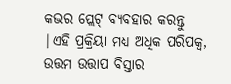କଭର ପ୍ଲେଟ୍ ବ୍ୟବହାର କରନ୍ତୁ |ଏହି ପ୍ରକ୍ରିୟା ମଧ୍ୟ ଅଧିକ ପରିପକ୍ୱ, ଉତ୍ତମ ଉତ୍ତାପ ବିସ୍ତାର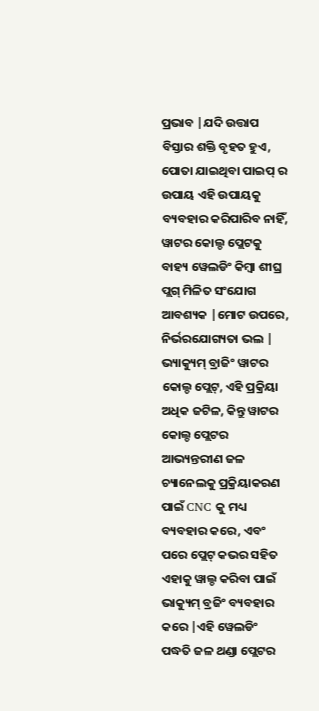ପ୍ରଭାବ |ଯଦି ଉତ୍ତାପ ବିସ୍ତାର ଶକ୍ତି ବୃହତ ହୁଏ, ପୋତା ଯାଇଥିବା ପାଇପ୍ ର ଉପାୟ ଏହି ଉପାୟକୁ ବ୍ୟବହାର କରିପାରିବ ନାହିଁ, ୱାଟର କୋଲ୍ଡ ପ୍ଲେଟକୁ ବାହ୍ୟ ୱେଲଡିଂ କିମ୍ବା ଶୀଘ୍ର ପ୍ଲଗ୍ ମିଳିତ ସଂଯୋଗ ଆବଶ୍ୟକ |ମୋଟ ଉପରେ, ନିର୍ଭରଯୋଗ୍ୟତା ଭଲ |
ଭ୍ୟାକ୍ୟୁମ୍ ବ୍ରାଜିଂ ୱାଟର କୋଲ୍ଡ ପ୍ଲେଟ୍, ଏହି ପ୍ରକ୍ରିୟା ଅଧିକ ଜଟିଳ, କିନ୍ତୁ ୱାଟର କୋଲ୍ଡ ପ୍ଲେଟର ଆଭ୍ୟନ୍ତରୀଣ ଜଳ ଚ୍ୟାନେଲକୁ ପ୍ରକ୍ରିୟାକରଣ ପାଇଁ CNC କୁ ମଧ୍ୟ ବ୍ୟବହାର କରେ, ଏବଂ ପରେ ପ୍ଲେଟ୍ କଭର ସହିତ ଏହାକୁ ୱାଲ୍ଡ କରିବା ପାଇଁ ଭାକ୍ୟୁମ୍ ବ୍ରଜିଂ ବ୍ୟବହାର କରେ |ଏହି ୱେଲଡିଂ ପଦ୍ଧତି ଜଳ ଥଣ୍ଡା ପ୍ଲେଟର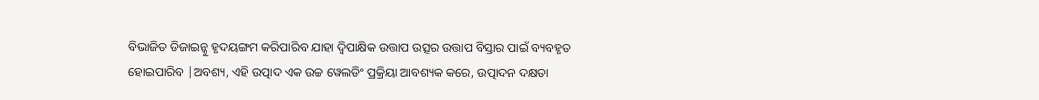ବିଭାଜିତ ଡିଜାଇନ୍କୁ ହୃଦୟଙ୍ଗମ କରିପାରିବ ଯାହା ଦ୍ୱିପାକ୍ଷିକ ଉତ୍ତାପ ଉତ୍ସର ଉତ୍ତାପ ବିସ୍ତାର ପାଇଁ ବ୍ୟବହୃତ ହୋଇପାରିବ |ଅବଶ୍ୟ, ଏହି ଉତ୍ପାଦ ଏକ ଉଚ୍ଚ ୱେଲଡିଂ ପ୍ରକ୍ରିୟା ଆବଶ୍ୟକ କରେ, ଉତ୍ପାଦନ ଦକ୍ଷତା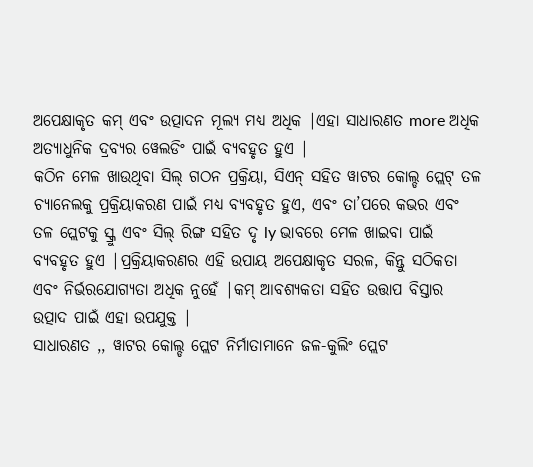ଅପେକ୍ଷାକୃତ କମ୍ ଏବଂ ଉତ୍ପାଦନ ମୂଲ୍ୟ ମଧ୍ୟ ଅଧିକ |ଏହା ସାଧାରଣତ more ଅଧିକ ଅତ୍ୟାଧୁନିକ ଦ୍ରବ୍ୟର ୱେଲଡିଂ ପାଇଁ ବ୍ୟବହୃତ ହୁଏ |
କଠିନ ମେଳ ଖାଉଥିବା ସିଲ୍ ଗଠନ ପ୍ରକ୍ରିୟା, ସିଏନ୍ ସହିତ ୱାଟର କୋଲ୍ଡ ପ୍ଲେଟ୍ ତଳ ଚ୍ୟାନେଲକୁ ପ୍ରକ୍ରିୟାକରଣ ପାଇଁ ମଧ୍ୟ ବ୍ୟବହୃତ ହୁଏ, ଏବଂ ତା’ପରେ କଭର ଏବଂ ତଳ ପ୍ଲେଟକୁ ସ୍କ୍ରୁ ଏବଂ ସିଲ୍ ରିଙ୍ଗ ସହିତ ଦୃ ly ଭାବରେ ମେଳ ଖାଇବା ପାଇଁ ବ୍ୟବହୃତ ହୁଏ |ପ୍ରକ୍ରିୟାକରଣର ଏହି ଉପାୟ ଅପେକ୍ଷାକୃତ ସରଳ, କିନ୍ତୁ ସଠିକତା ଏବଂ ନିର୍ଭରଯୋଗ୍ୟତା ଅଧିକ ନୁହେଁ |କମ୍ ଆବଶ୍ୟକତା ସହିତ ଉତ୍ତାପ ବିସ୍ତାର ଉତ୍ପାଦ ପାଇଁ ଏହା ଉପଯୁକ୍ତ |
ସାଧାରଣତ ,, ୱାଟର କୋଲ୍ଡ ପ୍ଲେଟ ନିର୍ମାତାମାନେ ଜଳ-କୁଲିଂ ପ୍ଲେଟ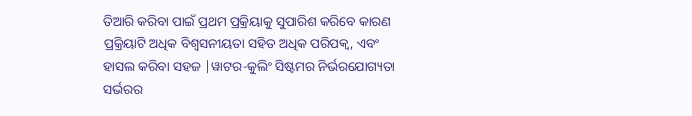ତିଆରି କରିବା ପାଇଁ ପ୍ରଥମ ପ୍ରକ୍ରିୟାକୁ ସୁପାରିଶ କରିବେ କାରଣ ପ୍ରକ୍ରିୟାଟି ଅଧିକ ବିଶ୍ୱସନୀୟତା ସହିତ ଅଧିକ ପରିପକ୍ୱ, ଏବଂ ହାସଲ କରିବା ସହଜ |ୱାଟର-କୁଲିଂ ସିଷ୍ଟମର ନିର୍ଭରଯୋଗ୍ୟତା ସର୍ଭରର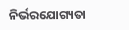ନିର୍ଭରଯୋଗ୍ୟତା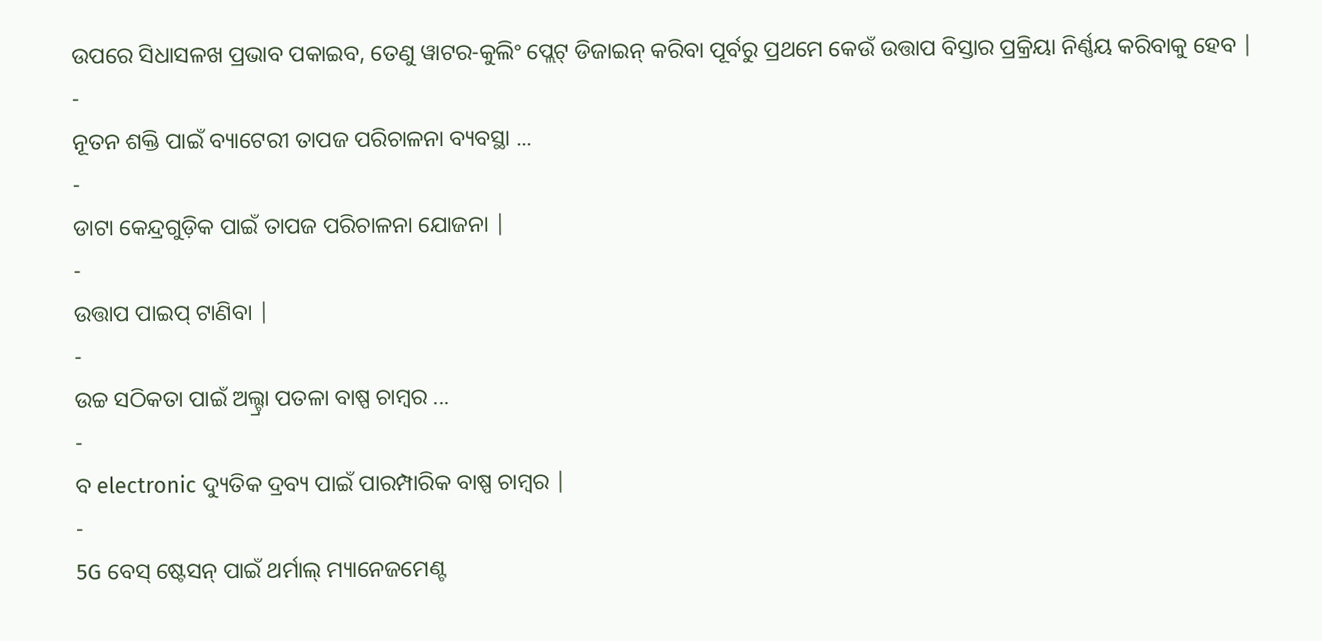ଉପରେ ସିଧାସଳଖ ପ୍ରଭାବ ପକାଇବ, ତେଣୁ ୱାଟର-କୁଲିଂ ପ୍ଲେଟ୍ ଡିଜାଇନ୍ କରିବା ପୂର୍ବରୁ ପ୍ରଥମେ କେଉଁ ଉତ୍ତାପ ବିସ୍ତାର ପ୍ରକ୍ରିୟା ନିର୍ଣ୍ଣୟ କରିବାକୁ ହେବ |
-
ନୂତନ ଶକ୍ତି ପାଇଁ ବ୍ୟାଟେରୀ ତାପଜ ପରିଚାଳନା ବ୍ୟବସ୍ଥା ...
-
ଡାଟା କେନ୍ଦ୍ରଗୁଡ଼ିକ ପାଇଁ ତାପଜ ପରିଚାଳନା ଯୋଜନା |
-
ଉତ୍ତାପ ପାଇପ୍ ଟାଣିବା |
-
ଉଚ୍ଚ ସଠିକତା ପାଇଁ ଅଲ୍ଟ୍ରା ପତଳା ବାଷ୍ପ ଚାମ୍ବର ...
-
ବ electronic ଦ୍ୟୁତିକ ଦ୍ରବ୍ୟ ପାଇଁ ପାରମ୍ପାରିକ ବାଷ୍ପ ଚାମ୍ବର |
-
5G ବେସ୍ ଷ୍ଟେସନ୍ ପାଇଁ ଥର୍ମାଲ୍ ମ୍ୟାନେଜମେଣ୍ଟ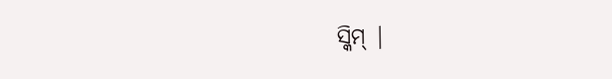ସ୍କିମ୍ |